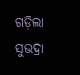ଗଡ଼ିଲା ସୁଭଦ୍ରା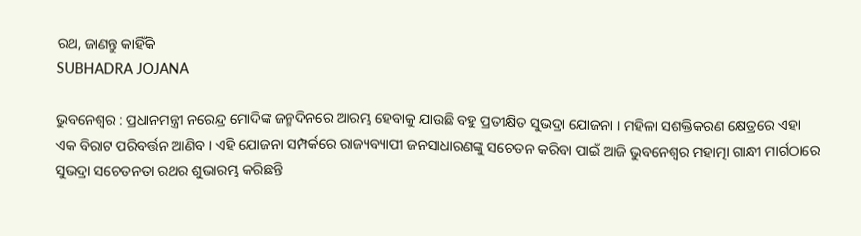ରଥ, ଜାଣନ୍ତୁ କାହିଁକି
SUBHADRA JOJANA

ଭୁବନେଶ୍ୱର : ପ୍ରଧାନମନ୍ତ୍ରୀ ନରେନ୍ଦ୍ର ମୋଦିଙ୍କ ଜନ୍ମଦିନରେ ଆରମ୍ଭ ହେବାକୁ ଯାଉଛି ବହୁ ପ୍ରତୀକ୍ଷିତ ସୁଭଦ୍ରା ଯୋଜନା । ମହିଳା ସଶକ୍ତିକରଣ କ୍ଷେତ୍ରରେ ଏହା ଏକ ବିରାଟ ପରିବର୍ତ୍ତନ ଆଣିବ । ଏହି ଯୋଜନା ସମ୍ପର୍କରେ ରାଜ୍ୟବ୍ୟାପୀ ଜନସାଧାରଣଙ୍କୁ ସଚେତନ କରିବା ପାଇଁ ଆଜି ଭୁବନେଶ୍ୱର ମହାତ୍ମା ଗାନ୍ଧୀ ମାର୍ଗଠାରେ ସୁଭଦ୍ରା ସଚେତନତା ରଥର ଶୁଭାରମ୍ଭ କରିଛନ୍ତି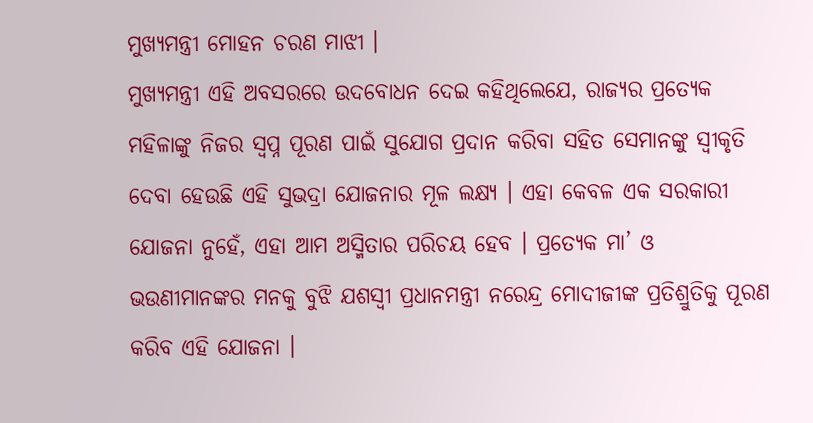ମୁଖ୍ୟମନ୍ତ୍ରୀ ମୋହନ ଚରଣ ମାଝୀ ।
ମୁଖ୍ୟମନ୍ତ୍ରୀ ଏହି ଅବସରରେ ଉଦବୋଧନ ଦେଇ କହିଥିଲେଯେ, ରାଜ୍ୟର ପ୍ରତ୍ୟେକ ମହିଳାଙ୍କୁ ନିଜର ସ୍ୱପ୍ନ ପୂରଣ ପାଇଁ ସୁଯୋଗ ପ୍ରଦାନ କରିବା ସହିତ ସେମାନଙ୍କୁ ସ୍ୱୀକୃତି ଦେବା ହେଉଛି ଏହି ସୁଭଦ୍ରା ଯୋଜନାର ମୂଳ ଲକ୍ଷ୍ୟ । ଏହା କେବଳ ଏକ ସରକାରୀ ଯୋଜନା ନୁହେଁ, ଏହା ଆମ ଅସ୍ମିତାର ପରିଚୟ ହେବ । ପ୍ରତ୍ୟେକ ମା’ ଓ ଭଉଣୀମାନଙ୍କର ମନକୁ ବୁଝି ଯଶସ୍ୱୀ ପ୍ରଧାନମନ୍ତ୍ରୀ ନରେନ୍ଦ୍ର ମୋଦୀଜୀଙ୍କ ପ୍ରତିଶ୍ରୁତିକୁ ପୂରଣ କରିବ ଏହି ଯୋଜନା ।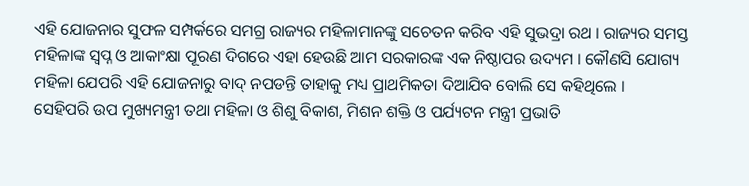ଏହି ଯୋଜନାର ସୁଫଳ ସମ୍ପର୍କରେ ସମଗ୍ର ରାଜ୍ୟର ମହିଳାମାନଙ୍କୁ ସଚେତନ କରିବ ଏହି ସୁଭଦ୍ରା ରଥ । ରାଜ୍ୟର ସମସ୍ତ ମହିଳାଙ୍କ ସ୍ୱପ୍ନ ଓ ଆକାଂକ୍ଷା ପୂରଣ ଦିଗରେ ଏହା ହେଉଛି ଆମ ସରକାରଙ୍କ ଏକ ନିଷ୍ଠାପର ଉଦ୍ୟମ । କୌଣସି ଯୋଗ୍ୟ ମହିଳା ଯେପରି ଏହି ଯୋଜନାରୁ ବାଦ୍ ନପଡନ୍ତି ତାହାକୁ ମଧ୍ୟ ପ୍ରାଥମିକତା ଦିଆଯିବ ବୋଲି ସେ କହିଥିଲେ ।
ସେହିପରି ଉପ ମୁଖ୍ୟମନ୍ତ୍ରୀ ତଥା ମହିଳା ଓ ଶିଶୁ ବିକାଶ, ମିଶନ ଶକ୍ତି ଓ ପର୍ଯ୍ୟଟନ ମନ୍ତ୍ରୀ ପ୍ରଭାତି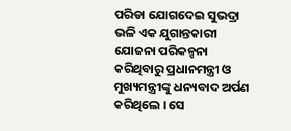ପରିଡା ଯୋଗଦେଇ ସୁଭଦ୍ରା ଭଳି ଏକ ଯୁଗାନ୍ତକାରୀ ଯୋଜନା ପରିକଳ୍ପନା କରିଥିବାରୁ ପ୍ରଧାନମନ୍ତ୍ରୀ ଓ ମୁଖ୍ୟମନ୍ତ୍ରୀଙ୍କୁ ଧନ୍ୟବାଦ ଅର୍ପଣ କରିଥିଲେ । ସେ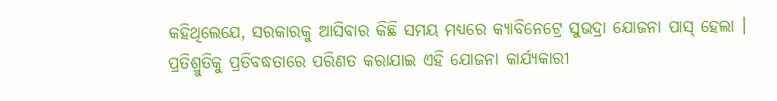କହିଥିଲେଯେ, ସରକାରକୁ ଆସିବାର କିଛି ସମୟ ମଧ୍ୟରେ କ୍ୟାବିନେଟ୍ରେ ସୁଭଦ୍ରା ଯୋଜନା ପାସ୍ ହେଲା । ପ୍ରତିଶ୍ରୁତିକୁ ପ୍ରତିବଦ୍ଧତାରେ ପରିଣତ କରାଯାଇ ଏହି ଯୋଜନା କାର୍ଯ୍ୟକାରୀ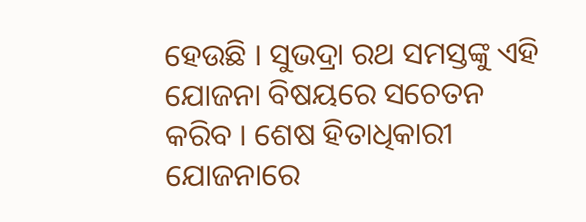ହେଉଛି । ସୁଭଦ୍ରା ରଥ ସମସ୍ତଙ୍କୁ ଏହି ଯୋଜନା ବିଷୟରେ ସଚେତନ କରିବ । ଶେଷ ହିତାଧିକାରୀ ଯୋଜନାରେ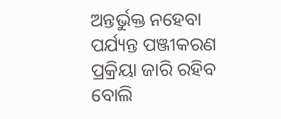ଅନ୍ତର୍ଭୁକ୍ତ ନହେବା ପର୍ଯ୍ୟନ୍ତ ପଞ୍ଜୀକରଣ ପ୍ରକ୍ରିୟା ଜାରି ରହିବ ବୋଲି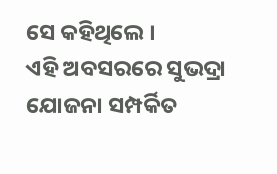ସେ କହିଥିଲେ ।
ଏହି ଅବସରରେ ସୁଭଦ୍ରା ଯୋଜନା ସମ୍ପର୍କିତ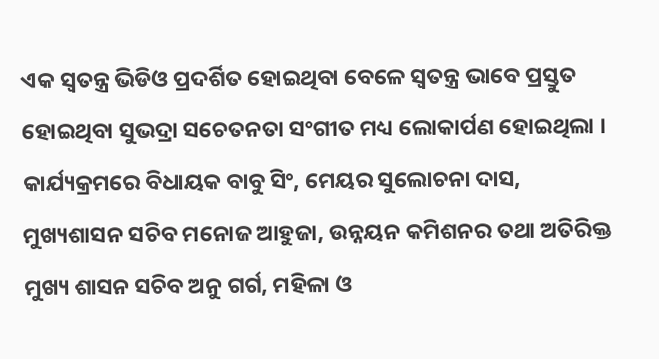ଏକ ସ୍ୱତନ୍ତ୍ର ଭିଡିଓ ପ୍ରଦର୍ଶିତ ହୋଇଥିବା ବେଳେ ସ୍ୱତନ୍ତ୍ର ଭାବେ ପ୍ରସ୍ତୁତ ହୋଇଥିବା ସୁଭଦ୍ରା ସଚେତନତା ସଂଗୀତ ମଧ୍ୟ ଲୋକାର୍ପଣ ହୋଇଥିଲା । କାର୍ଯ୍ୟକ୍ରମରେ ବିଧାୟକ ବାବୁ ସିଂ, ମେୟର ସୁଲୋଚନା ଦାସ, ମୁଖ୍ୟଶାସନ ସଚିବ ମନୋଜ ଆହୁଜା, ଉନ୍ନୟନ କମିଶନର ତଥା ଅତିରିକ୍ତ ମୁଖ୍ୟ ଶାସନ ସଚିବ ଅନୁ ଗର୍ଗ, ମହିଳା ଓ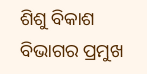ଶିଶୁ ବିକାଶ ବିଭାଗର ପ୍ରମୁଖ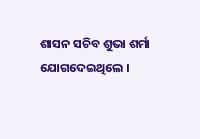ଶାସନ ସଚିବ ଶୁଭା ଶର୍ମା ଯୋଗଦେଇଥିଲେ ।